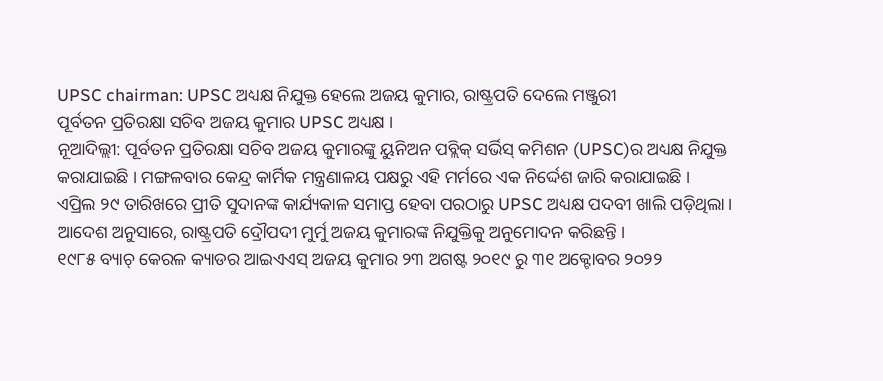UPSC chairman: UPSC ଅଧ୍ୟକ୍ଷ ନିଯୁକ୍ତ ହେଲେ ଅଜୟ କୁମାର, ରାଷ୍ଟ୍ରପତି ଦେଲେ ମଞ୍ଜୁରୀ
ପୂର୍ବତନ ପ୍ରତିରକ୍ଷା ସଚିବ ଅଜୟ କୁମାର UPSC ଅଧ୍ୟକ୍ଷ ।
ନୂଆଦିଲ୍ଲୀ: ପୂର୍ବତନ ପ୍ରତିରକ୍ଷା ସଚିବ ଅଜୟ କୁମାରଙ୍କୁ ୟୁନିଅନ ପବ୍ଲିକ୍ ସର୍ଭିସ୍ କମିଶନ (UPSC)ର ଅଧ୍ୟକ୍ଷ ନିଯୁକ୍ତ କରାଯାଇଛି । ମଙ୍ଗଳବାର କେନ୍ଦ୍ର କାର୍ମିକ ମନ୍ତ୍ରଣାଳୟ ପକ୍ଷରୁ ଏହି ମର୍ମରେ ଏକ ନିର୍ଦ୍ଦେଶ ଜାରି କରାଯାଇଛି ।
ଏପ୍ରିଲ ୨୯ ତାରିଖରେ ପ୍ରୀତି ସୁଦାନଙ୍କ କାର୍ଯ୍ୟକାଳ ସମାପ୍ତ ହେବା ପରଠାରୁ UPSC ଅଧ୍ୟକ୍ଷ ପଦବୀ ଖାଲି ପଡ଼ିଥିଲା। ଆଦେଶ ଅନୁସାରେ, ରାଷ୍ଟ୍ରପତି ଦ୍ରୌପଦୀ ମୁର୍ମୁ ଅଜୟ କୁମାରଙ୍କ ନିଯୁକ୍ତିକୁ ଅନୁମୋଦନ କରିଛନ୍ତି ।
୧୯୮୫ ବ୍ୟାଚ୍ କେରଳ କ୍ୟାଡର ଆଇଏଏସ୍ ଅଜୟ କୁମାର ୨୩ ଅଗଷ୍ଟ ୨୦୧୯ ରୁ ୩୧ ଅକ୍ଟୋବର ୨୦୨୨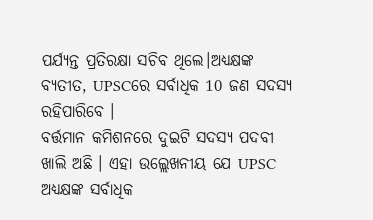ପର୍ଯ୍ୟନ୍ତ ପ୍ରତିରକ୍ଷା ସଚିବ ଥିଲେ।ଅଧ୍ୟକ୍ଷଙ୍କ ବ୍ୟତୀତ, UPSCରେ ସର୍ବାଧିକ 10 ଜଣ ସଦସ୍ୟ ରହିପାରିବେ ।
ବର୍ତ୍ତମାନ କମିଶନରେ ଦୁଇଟି ସଦସ୍ୟ ପଦବୀ ଖାଲି ଅଛି । ଏହା ଉଲ୍ଲେଖନୀୟ ଯେ UPSC ଅଧ୍ୟକ୍ଷଙ୍କ ସର୍ବାଧିକ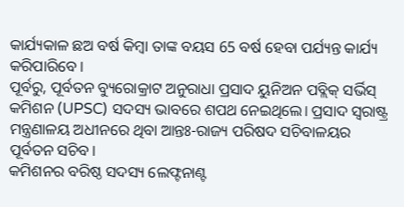କାର୍ଯ୍ୟକାଳ ଛଅ ବର୍ଷ କିମ୍ବା ତାଙ୍କ ବୟସ 65 ବର୍ଷ ହେବା ପର୍ଯ୍ୟନ୍ତ କାର୍ଯ୍ୟ କରିପାରିବେ ।
ପୂର୍ବରୁ, ପୂର୍ବତନ ବ୍ୟୁରୋକ୍ରାଟ ଅନୁରାଧା ପ୍ରସାଦ ୟୁନିଅନ ପବ୍ଲିକ୍ ସର୍ଭିସ୍ କମିଶନ (UPSC) ସଦସ୍ୟ ଭାବରେ ଶପଥ ନେଇଥିଲେ। ପ୍ରସାଦ ସ୍ୱରାଷ୍ଟ୍ର ମନ୍ତ୍ରଣାଳୟ ଅଧୀନରେ ଥିବା ଆନ୍ତଃ-ରାଜ୍ୟ ପରିଷଦ ସଚିବାଳୟର ପୂର୍ବତନ ସଚିବ।
କମିଶନର ବରିଷ୍ଠ ସଦସ୍ୟ ଲେଫ୍ଟନାଣ୍ଟ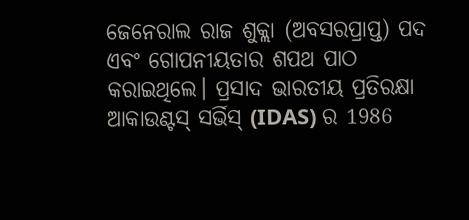ଜେନେରାଲ ରାଜ ଶୁକ୍ଲା (ଅବସରପ୍ରାପ୍ତ) ପଦ ଏବଂ ଗୋପନୀୟତାର ଶପଥ ପାଠ କରାଇଥିଲେ। ପ୍ରସାଦ ଭାରତୀୟ ପ୍ରତିରକ୍ଷା ଆକାଉଣ୍ଟସ୍ ସର୍ଭିସ୍ (IDAS) ର 1986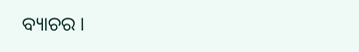ବ୍ୟାଚର ।